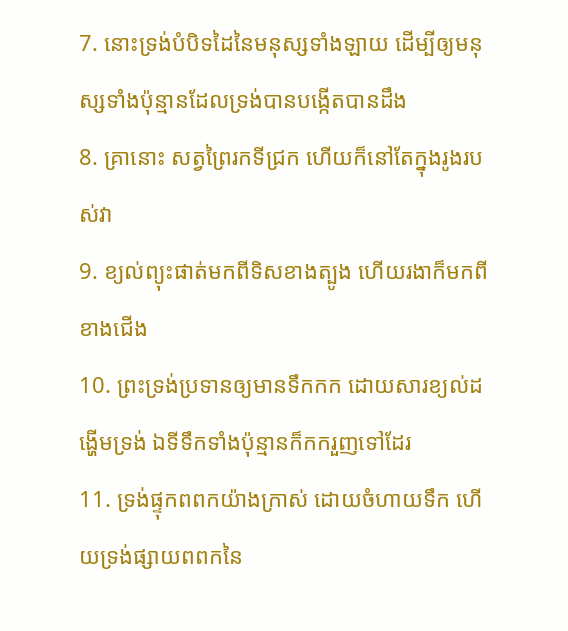7. នោះទ្រង់បំបិទដៃនៃមនុស្សទាំងឡាយ ដើម្បីឲ្យមនុស្សទាំងប៉ុន្មានដែលទ្រង់បានបង្កើតបានដឹង
8. គ្រានោះ សត្វព្រៃរកទីជ្រក ហើយក៏នៅតែក្នុងរូងរបស់វា
9. ខ្យល់ព្យុះផាត់មកពីទិសខាងត្បូង ហើយរងាក៏មកពីខាងជើង
10. ព្រះទ្រង់ប្រទានឲ្យមានទឹកកក ដោយសារខ្យល់ដង្ហើមទ្រង់ ឯទីទឹកទាំងប៉ុន្មានក៏កករួញទៅដែរ
11. ទ្រង់ផ្ទុកពពកយ៉ាងក្រាស់ ដោយចំហាយទឹក ហើយទ្រង់ផ្សាយពពកនៃ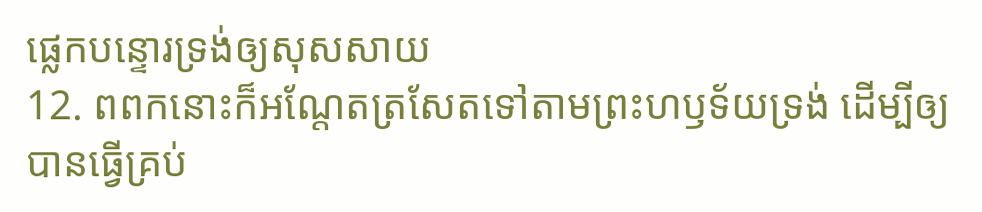ផ្លេកបន្ទោរទ្រង់ឲ្យសុសសាយ
12. ពពកនោះក៏អណ្តែតត្រសែតទៅតាមព្រះហឫទ័យទ្រង់ ដើម្បីឲ្យបានធ្វើគ្រប់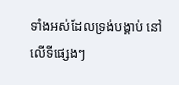ទាំងអស់ដែលទ្រង់បង្គាប់ នៅលើទីផ្សេងៗ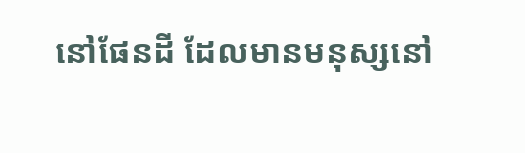នៅផែនដី ដែលមានមនុស្សនៅ